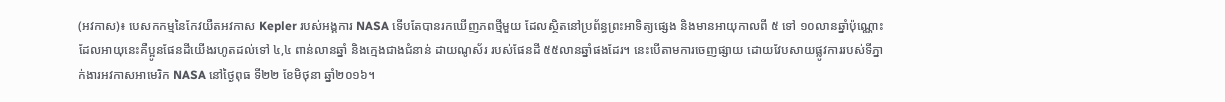(អវកាស)៖ បេសកកម្មនៃកែវយឺតអវកាស Kepler របស់អង្គការ NASA ទើបតែបានរកឃើញភពថ្មីមួយ ដែលស្ថិតនៅប្រព័ន្ធព្រះអាទិត្យផ្សេង និងមានអាយុកាលពី ៥ ទៅ ១០លានឆ្នាំប៉ុណ្ណោះ ដែលអាយុនេះគឺប្អូនផែនដីយើងរហូតដល់ទៅ ៤,៤ ពាន់លានឆ្នាំ និងក្មេងជាងជំនាន់ ដាយណូស័រ របស់ផែនដី ៥៥លានឆ្នាំផងដែរ។ នេះបើតាមការចេញផ្សាយ ដោយវែបសាយផ្លូវការរបស់ទីភ្នាក់ងារអវកាសអាមេរិក NASA នៅថ្ងៃពុធ ទី២២ ខែមិថុនា ឆ្នាំ២០១៦។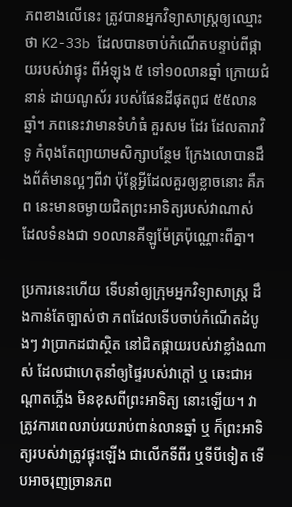ភពខាងលើនេះ ត្រូវបានអ្នកវិទ្យាសាស្ត្រឲ្យឈ្មោះថា K2-33b ដែលបានចាប់កំណើតបន្ទាប់ពីផ្កាយរបស់វាផ្ទុះ ពីអំឡុង ៥ ទៅ១០លានឆ្នាំ ក្រោយជំនាន់ ដាយណូស័រ របស់ផែនដីផុតពូជ ៥៥លានឆ្នាំ។ ភពនេះវាមានទំហំធំ គួរសម ដែរ ដែលតារាវិទូ កំពុងតែព្យាយាមសិក្សាបន្ថែម ក្រែងលោបានដឹងព័ត៌មានល្អៗពីវា ប៉ុន្តែអ្វីដែលគួរឲ្យខ្លាចនោះ គឺភព នេះមានចម្ងាយជិតព្រះអាទិត្យរបស់វាណាស់ ដែលទំនងជា ១០លានគីឡូម៉ែត្រប៉ុណ្ណោះពីគ្នា។

ប្រការនេះហើយ ទើបនាំឲ្យក្រុមអ្នកវិទ្យាសាស្ត្រ ដឹងកាន់តែច្បាស់ថា ភពដែលទើបចាប់កំណើតដំបូងៗ វាប្រាកដជាស្ថិត នៅជិតផ្កាយរបស់វាខ្លាំងណាស់ ដែលជាហេតុនាំឲ្យផ្ទៃរបស់វាក្តៅ ឬ ឆេះជាអណ្តាតភ្លើង មិនខុសពីព្រះអាទិត្យ នោះឡើយ។ វាត្រូវការពេលរាប់រយរាប់ពាន់លានឆ្នាំ ឬ ក៏ព្រះអាទិត្យរបស់វាត្រូវផ្ទុះឡើង ជាលើកទីពីរ ឬទីបីទៀត ទើបអាចរុញច្រានភព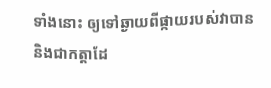ទាំងនោះ ឲ្យទៅឆ្ងាយពីផ្កាយរបស់វាបាន និងជាកត្តាដែ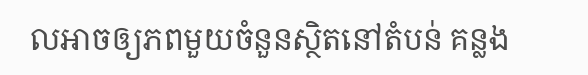លអាចឲ្យភពមួយចំនួនស្ថិតនៅតំបន់ គន្លង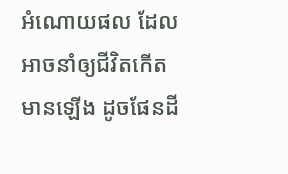អំណោយផល ដែលអាចនាំឲ្យជីវិតកើតមានឡើង ដូចផែនដី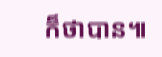ក៏ថាបាន៕